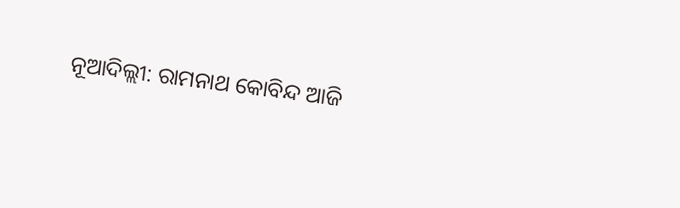ନୂଆଦିଲ୍ଲୀ: ରାମନାଥ କୋବିନ୍ଦ ଆଜି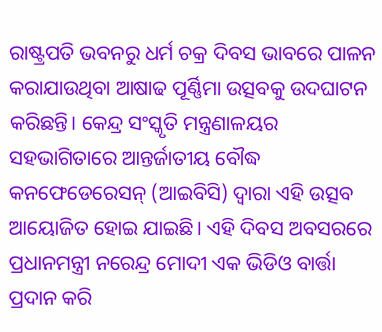ରାଷ୍ଟ୍ରପତି ଭବନରୁ ଧର୍ମ ଚକ୍ର ଦିବସ ଭାବରେ ପାଳନ କରାଯାଉଥିବା ଆଷାଢ ପୂର୍ଣ୍ଣିମା ଉତ୍ସବକୁ ଉଦଘାଟନ କରିଛନ୍ତି। କେନ୍ଦ୍ର ସଂସ୍କୃତି ମନ୍ତ୍ରଣାଳୟର ସହଭାଗିତାରେ ଆନ୍ତର୍ଜାତୀୟ ବୌଦ୍ଧ କନଫେଡେରେସନ୍ (ଆଇବିସି) ଦ୍ୱାରା ଏହି ଉତ୍ସବ ଆୟୋଜିତ ହୋଇ ଯାଇଛି। ଏହି ଦିବସ ଅବସରରେ ପ୍ରଧାନମନ୍ତ୍ରୀ ନରେନ୍ଦ୍ର ମୋଦୀ ଏକ ଭିଡିଓ ବାର୍ତ୍ତା ପ୍ରଦାନ କରି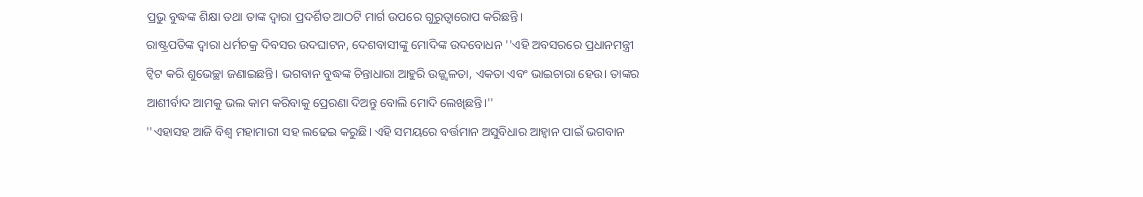ପ୍ରଭୁ ବୁଦ୍ଧଙ୍କ ଶିକ୍ଷା ତଥା ତାଙ୍କ ଦ୍ୱାରା ପ୍ରଦର୍ଶିତ ଆଠଟି ମାର୍ଗ ଉପରେ ଗୁରୁତ୍ୱାରୋପ କରିଛନ୍ତି।
ରାଷ୍ଟ୍ରପତିଙ୍କ ଦ୍ବାରା ଧର୍ମଚକ୍ର ଦିବସର ଉଦଘାଟନ, ଦେଶବାସୀଙ୍କୁ ମୋଦିଙ୍କ ଉଦବୋଧନ ''ଏହି ଅବସରରେ ପ୍ରଧାନମନ୍ତ୍ରୀ ଟ୍ବିଟ କରି ଶୁଭେଚ୍ଛା ଜଣାଇଛନ୍ତି। ଭଗବାନ ବୁଦ୍ଧଙ୍କ ଚିନ୍ତାଧାରା ଆହୁରି ଉଜ୍ଜ୍ୱଳତା, ଏକତା ଏବଂ ଭାଇଚାରା ହେଉ। ତାଙ୍କର ଆଶୀର୍ବାଦ ଆମକୁ ଭଲ କାମ କରିବାକୁ ପ୍ରେରଣା ଦିଅନ୍ତୁ ବୋଲି ମୋଦି ଲେଖିଛନ୍ତି।''
''ଏହାସହ ଆଜି ବିଶ୍ବ ମହାମାରୀ ସହ ଲଢେଇ କରୁଛି। ଏହି ସମୟରେ ବର୍ତ୍ତମାନ ଅସୁବିଧାର ଆହ୍ବାନ ପାଇଁ ଭଗବାନ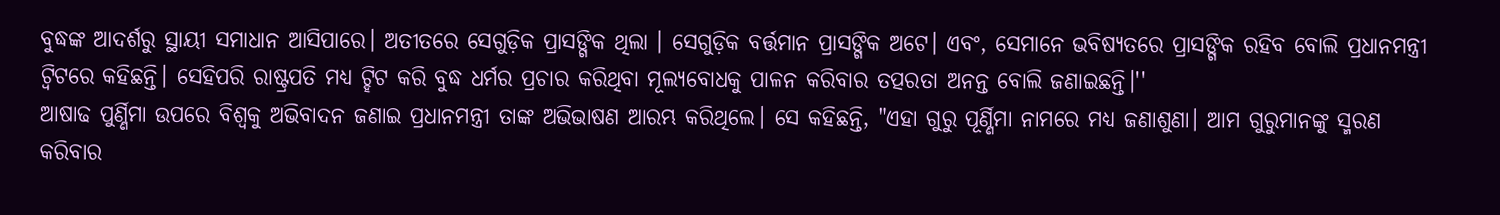ବୁଦ୍ଧଙ୍କ ଆଦର୍ଶରୁ ସ୍ଥାୟୀ ସମାଧାନ ଆସିପାରେ। ଅତୀତରେ ସେଗୁଡ଼ିକ ପ୍ରାସଙ୍ଗିକ ଥିଲା । ସେଗୁଡ଼ିକ ବର୍ତ୍ତମାନ ପ୍ରାସଙ୍ଗିକ ଅଟେ। ଏବଂ, ସେମାନେ ଭବିଷ୍ୟତରେ ପ୍ରାସଙ୍ଗିକ ରହିବ ବୋଲି ପ୍ରଧାନମନ୍ତ୍ରୀ ଟ୍ବିଟରେ କହିଛନ୍ତି। ସେହିପରି ରାଷ୍ଟ୍ରପତି ମଧ୍ୟ ଟ୍ହିଟ କରି ବୁଦ୍ଧ ଧର୍ମର ପ୍ରଚାର କରିଥିବା ମୂଲ୍ୟବୋଧକୁ ପାଳନ କରିବାର ତତ୍ପରତା ଅନନ୍ତ ବୋଲି ଜଣାଇଛନ୍ତି।''
ଆଷାଢ ପୁର୍ଣ୍ଣିମା ଉପରେ ବିଶ୍ୱକୁ ଅଭିବାଦନ ଜଣାଇ ପ୍ରଧାନମନ୍ତ୍ରୀ ତାଙ୍କ ଅଭିଭାଷଣ ଆରମ୍ଭ କରିଥିଲେ। ସେ କହିଛନ୍ତି, "ଏହା ଗୁରୁ ପୂର୍ଣ୍ଣିମା ନାମରେ ମଧ୍ୟ ଜଣାଶୁଣା। ଆମ ଗୁରୁମାନଙ୍କୁ ସ୍ମରଣ କରିବାର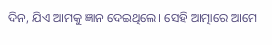ଦିନ, ଯିଏ ଆମକୁ ଜ୍ଞାନ ଦେଇଥିଲେ। ସେହି ଆତ୍ମାରେ ଆମେ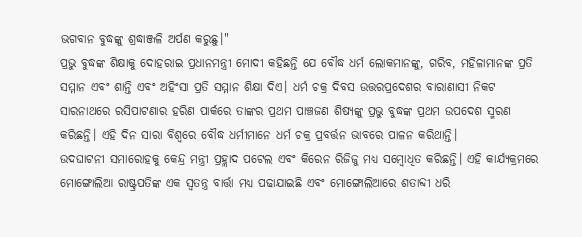ଭଗବାନ ବୁଦ୍ଧଙ୍କୁ ଶ୍ରଦ୍ଧାଞ୍ଜଳି ଅର୍ପଣ କରୁଛୁ।"
ପ୍ରଭୁ ବୁଦ୍ଧଙ୍କ ଶିକ୍ଷାକୁ ଦୋହରାଇ ପ୍ରଧାନମନ୍ତ୍ରୀ ମୋଦୀ କହିଛନ୍ତି ଯେ ବୌଦ୍ଧ ଧର୍ମ ଲୋକମାନଙ୍କୁ, ଗରିବ, ମହିଳାମାନଙ୍କ ପ୍ରତି ସମ୍ମାନ ଏବଂ ଶାନ୍ତି ଏବଂ ଅହିଂସା ପ୍ରତି ସମ୍ମାନ ଶିକ୍ଷା ଦିଏ। ଧର୍ମ ଚକ୍ର ଦିବସ ଉତ୍ତରପ୍ରଦେଶର ବାରାଣାସୀ ନିକଟ ସାରନାଥରେ ରସିପାଟଣାର ହରିଣ ପାର୍କରେ ତାଙ୍କର ପ୍ରଥମ ପାଞ୍ଚଜଣ ଶିଷ୍ୟଙ୍କୁ ପ୍ରଭୁ ବୁଦ୍ଧଙ୍କ ପ୍ରଥମ ଉପଦେଶ ସ୍ମରଣ କରିଛନ୍ତି। ଏହି ଦିନ ସାରା ବିଶ୍ୱରେ ବୌଦ୍ଧ ଧର୍ମୀମାନେ ଧର୍ମ ଚକ୍ର ପ୍ରବର୍ତ୍ତନ ଭାବରେ ପାଳନ କରିଥାନ୍ତି।
ଉଦଘାଟନୀ ସମାରୋହକୁ କେନ୍ଦ୍ର ମନ୍ତ୍ରୀ ପ୍ରହ୍ଲାଦ ପଟେଲ ଏବଂ କିରେନ ରିଜିଜୁ ମଧ୍ୟ ସମ୍ବୋଧିତ କରିଛନ୍ତି। ଏହି କାର୍ଯ୍ୟକ୍ରମରେ ମୋଙ୍ଗୋଲିଆ ରାଷ୍ଟ୍ରପତିଙ୍କ ଏକ ସ୍ବତନ୍ତ୍ର ବାର୍ତ୍ତା ମଧ୍ୟ ପଢାଯାଇଛି ଏବଂ ମୋଙ୍ଗୋଲିଆରେ ଶତାବ୍ଦୀ ଧରି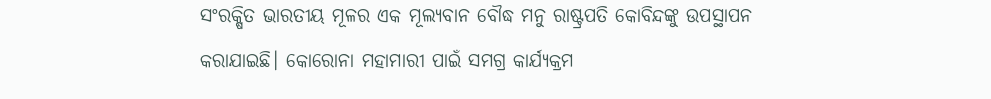ସଂରକ୍ଷିତ ଭାରତୀୟ ମୂଳର ଏକ ମୂଲ୍ୟବାନ ବୌଦ୍ଧ ମନୁ ରାଷ୍ଟ୍ରପତି କୋବିନ୍ଦଙ୍କୁ ଉପସ୍ଥାପନ କରାଯାଇଛି। କୋରୋନା ମହାମାରୀ ପାଇଁ ସମଗ୍ର କାର୍ଯ୍ୟକ୍ରମ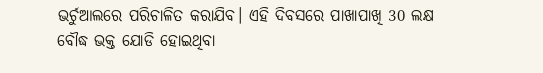ଭର୍ଚୁଆଲରେ ପରିଚାଳିତ କରାଯିବ। ଏହି ଦିବସରେ ପାଖାପାଖି 30 ଲକ୍ଷ ବୌଦ୍ଧ ଭକ୍ତ ଯୋଡି ହୋଇଥିବା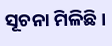ସୂଚନା ମିଳିଛି।